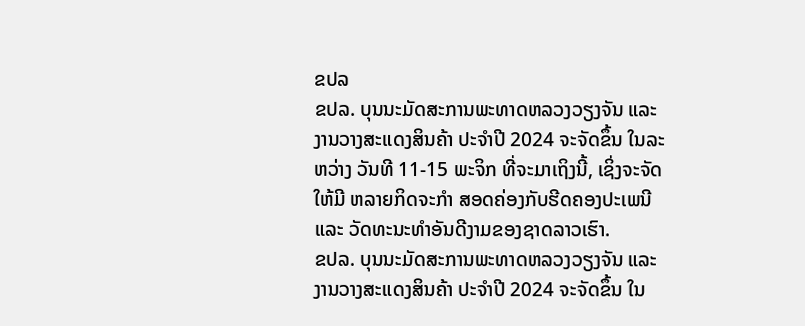ຂປລ
ຂປລ. ບຸນນະມັດສະການພະທາດຫລວງວຽງຈັນ ແລະ ງານວາງສະແດງສິນຄ້າ ປະຈຳປີ 2024 ຈະຈັດຂຶ້ນ ໃນລະຫວ່າງ ວັນທີ 11-15 ພະຈິກ ທີ່ຈະມາເຖິງນີ້, ເຊິ່ງຈະຈັດໃຫ້ມີ ຫລາຍກິດຈະກໍາ ສອດຄ່ອງກັບຮີດຄອງປະເພນີ ແລະ ວັດທະນະທຳອັນດີງາມຂອງຊາດລາວເຮົາ.
ຂປລ. ບຸນນະມັດສະການພະທາດຫລວງວຽງຈັນ ແລະ ງານວາງສະແດງສິນຄ້າ ປະຈຳປີ 2024 ຈະຈັດຂຶ້ນ ໃນ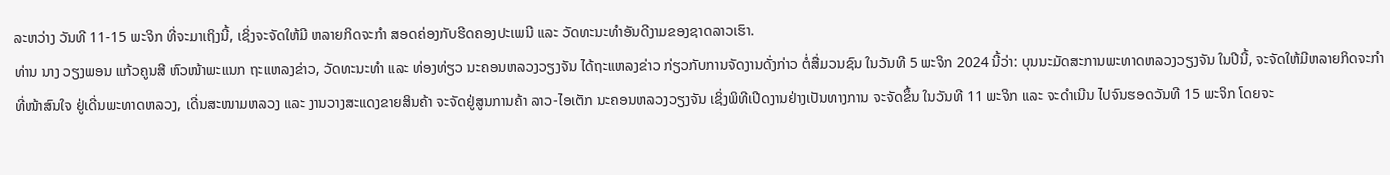ລະຫວ່າງ ວັນທີ 11-15 ພະຈິກ ທີ່ຈະມາເຖິງນີ້, ເຊິ່ງຈະຈັດໃຫ້ມີ ຫລາຍກິດຈະກໍາ ສອດຄ່ອງກັບຮີດຄອງປະເພນີ ແລະ ວັດທະນະທຳອັນດີງາມຂອງຊາດລາວເຮົາ.
ທ່ານ ນາງ ວຽງພອນ ແກ້ວຄູນສີ ຫົວໜ້າພະແນກ ຖະແຫລງຂ່າວ, ວັດທະນະທຳ ແລະ ທ່ອງທ່ຽວ ນະຄອນຫລວງວຽງຈັນ ໄດ້ຖະແຫລງຂ່າວ ກ່ຽວກັບການຈັດງານດັ່ງກ່າວ ຕໍ່ສື່ມວນຊົນ ໃນວັນທີ 5 ພະຈິກ 2024 ນີ້ວ່າ: ບຸນນະມັດສະການພະທາດຫລວງວຽງຈັນ ໃນປີນີ້, ຈະຈັດໃຫ້ມີຫລາຍກິດຈະກຳ ທີ່ໜ້າສົນໃຈ ຢູ່ເດີ່ນພະທາດຫລວງ, ເດີ່ນສະໜາມຫລວງ ແລະ ງານວາງສະແດງຂາຍສິນຄ້າ ຈະຈັດຢູ່ສູນການຄ້າ ລາວ-ໄອເຕັກ ນະຄອນຫລວງວຽງຈັນ ເຊິ່ງພິທີເປີດງານຢ່າງເປັນທາງການ ຈະຈັດຂຶ້ນ ໃນວັນທີ 11 ພະຈິກ ແລະ ຈະດຳເນີນ ໄປຈົນຮອດວັນທີ 15 ພະຈິກ ໂດຍຈະ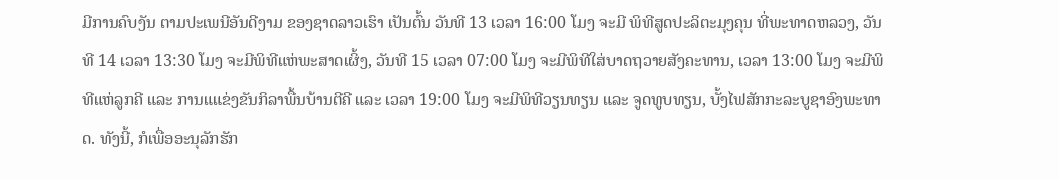ມີການຄົບງັນ ຕາມປະເພນີອັນດີງາມ ຂອງຊາດລາວເຮົາ ເປັນຕົ້ນ ວັນທີ 13 ເວລາ 16:00 ໂມງ ຈະມີ ພິທີສູດປະລິຕະມຸງຄຸນ ທີ່ພະທາດຫລວງ, ວັນທີ 14 ເວລາ 13:30 ໂມງ ຈະມີພິທີແຫ່ພະສາດເຜິ້ງ, ວັນທີ 15 ເວລາ 07:00 ໂມງ ຈະມີພິທີໃສ່ບາດຖວາຍສັງຄະທານ, ເວລາ 13:00 ໂມງ ຈະມີພິທີແຫ່ລູກຄີ ແລະ ການແແຂ່ງຂັນກິລາພື້ນບ້ານຕີຄີ ແລະ ເວລາ 19:00 ໂມງ ຈະມີພິທີວຽນທຽນ ແລະ ຈູດທູບທຽນ, ບັ້ງໄຟສັກກະລະບູຊາອົງພະທາດ. ທັງນີ້, ກໍເພື່ອອະນຸລັກຮັກ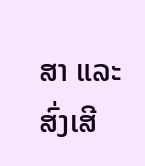ສາ ແລະ ສົ່ງເສີ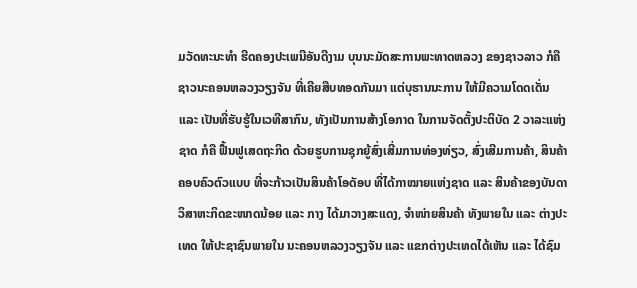ມວັດທະນະທຳ ຮີດຄອງປະເພນີອັນດີງາມ ບຸນນະມັດສະການພະທາດຫລວງ ຂອງຊາວລາວ ກໍຄື ຊາວນະຄອນຫລວງວຽງຈັນ ທີ່ເຄີຍສືບທອດກັນມາ ແຕ່ບຸຮານນະການ ໃຫ້ມີຄວາມໂດດເດັ່ນ ແລະ ເປັນທີ່ຮັບຮູ້ໃນເວທີສາກົນ, ທັງເປັນການສ້າງໂອກາດ ໃນການຈັດຕັ້ງປະຕິບັດ 2 ວາລະແຫ່ງຊາດ ກໍຄື ຟື້ນຟູເສດຖະກິດ ດ້ວຍຮູບການຊຸກຍູ້ສົ່ງເສີ່ມການທ່ອງທ່ຽວ, ສົ່ງເສີມການຄ້າ, ສິນຄ້າຄອບຄົວຕົວແບບ ທີ່ຈະກ້າວເປັນສິນຄ້າໂອດັອບ ທີ່ໄດ້ກາໝາຍແຫ່ງຊາດ ແລະ ສິນຄ້າຂອງບັນດາ ວິສາຫະກິດຂະໜາດນ້ອຍ ແລະ ກາງ ໄດ້ມາວາງສະແດງ, ຈຳໜ່າຍສິນຄ້າ ທັງພາຍໃນ ແລະ ຕ່າງປະເທດ ໃຫ້ປະຊາຊົນພາຍໃນ ນະຄອນຫລວງວຽງຈັນ ແລະ ແຂກຕ່າງປະເທດໄດ້ເຫັນ ແລະ ໄດ້ຊົມ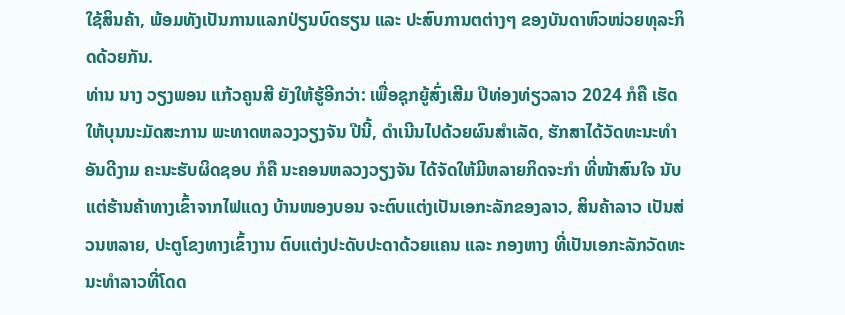ໃຊ້ສິນຄ້າ, ພ້ອມທັງເປັນການແລກປ່ຽນບົດຮຽນ ແລະ ປະສົບການຕຕ່າງໆ ຂອງບັນດາຫົວໜ່ວຍທຸລະກິດດ້ວຍກັນ.
ທ່ານ ນາງ ວຽງພອນ ແກ້ວຄູນສີ ຍັງໃຫ້ຮູ້ອີກວ່າ: ເພື່ອຊຸກຍູ້ສົ່ງເສີມ ປີທ່ອງທ່ຽວລາວ 2024 ກໍຄື ເຮັດໃຫ້ບຸນນະມັດສະການ ພະທາດຫລວງວຽງຈັນ ປີນີ້, ດຳເນີນໄປດ້ວຍຜົນສຳເລັດ, ຮັກສາໄດ້ວັດທະນະທຳອັນດີງາມ ຄະນະຮັບຜິດຊອບ ກໍຄື ນະຄອນຫລວງວຽງຈັນ ໄດ້ຈັດໃຫ້ມີຫລາຍກິດຈະກຳ ທີ່ໜ້າສົນໃຈ ນັບແຕ່ຮ້ານຄ້າທາງເຂົ້າຈາກໄຟແດງ ບ້ານໜອງບອນ ຈະຕົບແຕ່ງເປັນເອກະລັກຂອງລາວ, ສິນຄ້າລາວ ເປັນສ່ວນຫລາຍ, ປະຕູໂຂງທາງເຂົ້າງານ ຕົບແຕ່ງປະດັບປະດາດ້ວຍແຄນ ແລະ ກອງຫາງ ທີ່ເປັນເອກະລັກວັດທະນະທຳລາວທີ່ໂດດ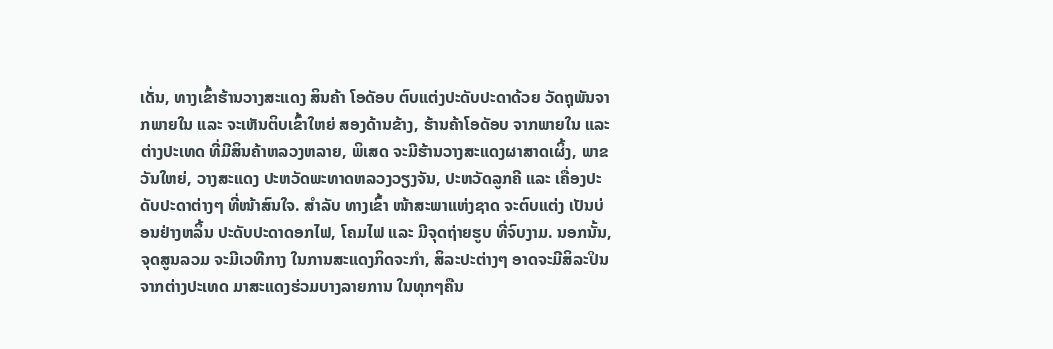ເດັ່ນ, ທາງເຂົ້າຮ້ານວາງສະແດງ ສິນຄ້າ ໂອດັອບ ຕົບແຕ່ງປະດັບປະດາດ້ວຍ ວັດຖຸພັນຈາກພາຍໃນ ແລະ ຈະເຫັນຕິບເຂົ້າໃຫຍ່ ສອງດ້ານຂ້າງ, ຮ້ານຄ້າໂອດັອບ ຈາກພາຍໃນ ແລະ ຕ່າງປະເທດ ທີ່ມີສິນຄ້າຫລວງຫລາຍ, ພິເສດ ຈະມີຮ້ານວາງສະແດງຜາສາດເຜິ້ງ, ພາຂວັນໃຫຍ່, ວາງສະແດງ ປະຫວັດພະທາດຫລວງວຽງຈັນ, ປະຫວັດລູກຄີ ແລະ ເຄື່ອງປະດັບປະດາຕ່າງໆ ທີ່ໜ້າສົນໃຈ. ສຳລັບ ທາງເຂົ້າ ໜ້າສະພາແຫ່ງຊາດ ຈະຕົບແຕ່ງ ເປັນບ່ອນຢ່າງຫລິ້ນ ປະດັບປະດາດອກໄຟ, ໂຄມໄຟ ແລະ ມີຈຸດຖ່າຍຮູບ ທີ່ຈົບງາມ. ນອກນັ້ນ, ຈຸດສູນລວມ ຈະມີເວທີກາງ ໃນການສະແດງກິດຈະກຳ, ສິລະປະຕ່າງໆ ອາດຈະມີສິລະປິນຈາກຕ່າງປະເທດ ມາສະແດງຮ່ວມບາງລາຍການ ໃນທຸກໆຄືນ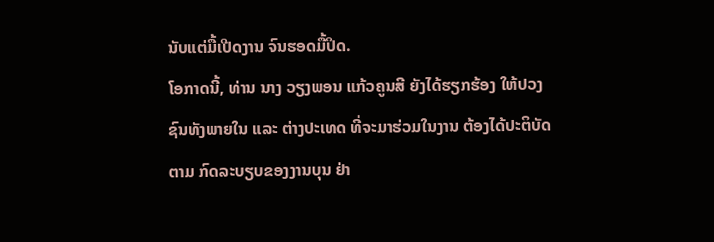ນັບແຕ່ມື້ເປີດງານ ຈົນຮອດມື້ປິດ.
ໂອກາດນີ້, ທ່ານ ນາງ ວຽງພອນ ແກ້ວຄູນສີ ຍັງໄດ້ຮຽກຮ້ອງ ໃຫ້ປວງຊົນທັງພາຍໃນ ແລະ ຕ່າງປະເທດ ທີ່ຈະມາຮ່ວມໃນງານ ຕ້ອງໄດ້ປະຕິບັດ ຕາມ ກົດລະບຽບຂອງງານບຸນ ຢ່າ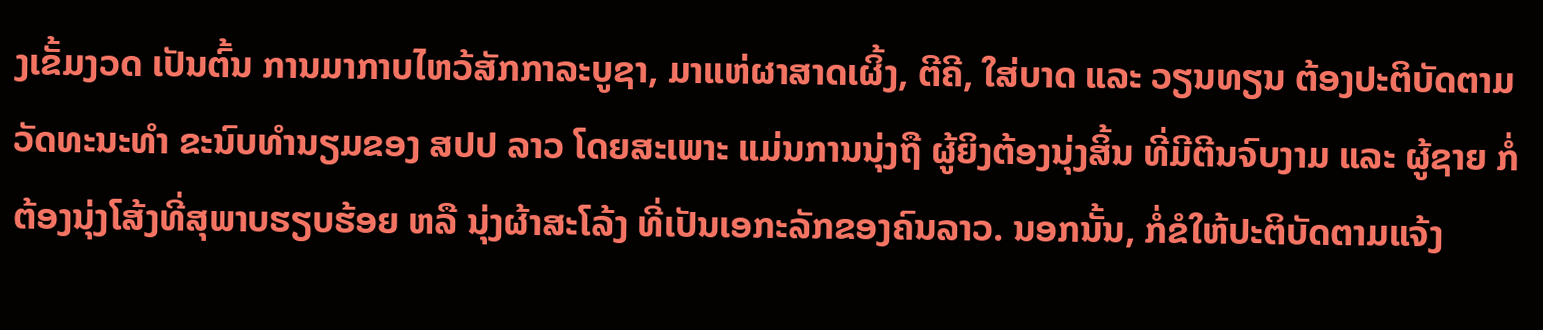ງເຂັ້ມງວດ ເປັນຕົ້ນ ການມາກາບໄຫວ້ສັກກາລະບູຊາ, ມາແຫ່ຜາສາດເຜິ້ງ, ຕີຄີ, ໃສ່ບາດ ແລະ ວຽນທຽນ ຕ້ອງປະຕິບັດຕາມວັດທະນະທຳ ຂະນົບທຳນຽມຂອງ ສປປ ລາວ ໂດຍສະເພາະ ແມ່ນການນຸ່ງຖື ຜູ້ຍິງຕ້ອງນຸ່ງສິ້ນ ທີ່ມີຕີນຈົບງາມ ແລະ ຜູ້ຊາຍ ກໍ່ຕ້ອງນຸ່ງໂສ້ງທີ່ສຸພາບຮຽບຮ້ອຍ ຫລື ນຸ່ງຜ້າສະໂລ້ງ ທີ່ເປັນເອກະລັກຂອງຄົນລາວ. ນອກນັ້ນ, ກໍ່ຂໍໃຫ້ປະຕິບັດຕາມແຈ້ງ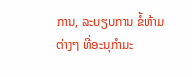ການ, ລະບຽບການ ຂໍ້ຫ້າມຕ່າງໆ ທີ່ອະນຸກຳມະ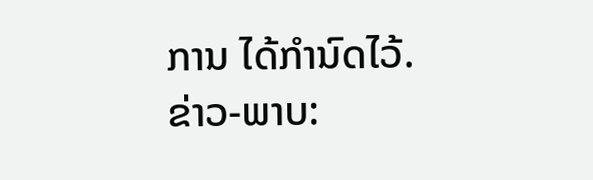ການ ໄດ້ກຳນົດໄວ້.
ຂ່າວ-ພາບ: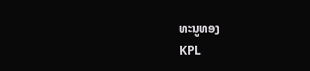ທະນູທອງ
KPL